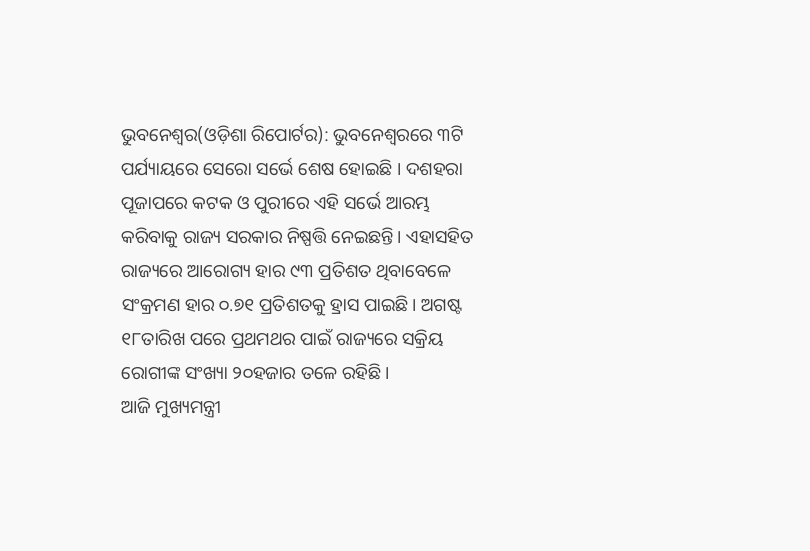ଭୁବନେଶ୍ୱର(ଓଡ଼ିଶା ରିପୋର୍ଟର): ଭୁବନେଶ୍ୱରରେ ୩ଟି ପର୍ଯ୍ୟାୟରେ ସେରୋ ସର୍ଭେ ଶେଷ ହୋଇଛି । ଦଶହରା ପୂଜାପରେ କଟକ ଓ ପୁରୀରେ ଏହି ସର୍ଭେ ଆରମ୍ଭ କରିବାକୁ ରାଜ୍ୟ ସରକାର ନିଷ୍ପତ୍ତି ନେଇଛନ୍ତି। ଏହାସହିତ ରାଜ୍ୟରେ ଆରୋଗ୍ୟ ହାର ୯୩ ପ୍ରତିଶତ ଥିବାବେଳେ ସଂକ୍ରମଣ ହାର ୦.୭୧ ପ୍ରତିଶତକୁ ହ୍ରାସ ପାଇଛି। ଅଗଷ୍ଟ ୧୮ତାରିଖ ପରେ ପ୍ରଥମଥର ପାଇଁ ରାଜ୍ୟରେ ସକ୍ରିୟ ରୋଗୀଙ୍କ ସଂଖ୍ୟା ୨୦ହଜାର ତଳେ ରହିଛି।
ଆଜି ମୁଖ୍ୟମନ୍ତ୍ରୀ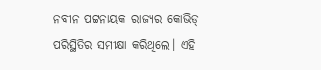ନବୀନ ପଟ୍ଟନାୟକ ରାଜ୍ୟର କୋଭିଡ୍ ପରିସ୍ଥିତିର ସମୀକ୍ଷା କରିଥିଲେ। ଏହି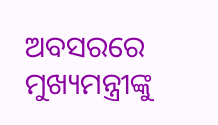ଅବସରରେ ମୁଖ୍ୟମନ୍ତ୍ରୀଙ୍କୁ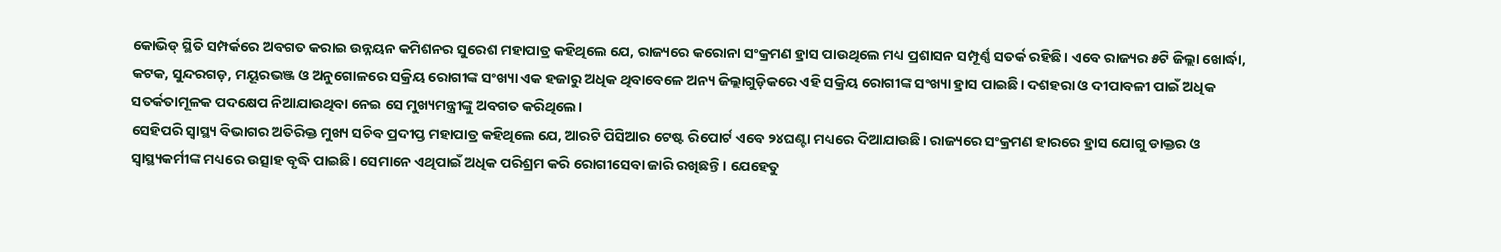କୋଭିଡ୍ ସ୍ଥିତି ସମ୍ପର୍କରେ ଅବଗତ କରାଇ ଉନ୍ନୟନ କମିଶନର ସୁରେଶ ମହାପାତ୍ର କହିଥିଲେ ଯେ, ରାଜ୍ୟରେ କରୋନା ସଂକ୍ରମଣ ହ୍ରାସ ପାଉଥିଲେ ମଧ୍ୟ ପ୍ରଶାସନ ସମ୍ପୂର୍ଣ୍ଣ ସତର୍କ ରହିଛି। ଏବେ ରାଜ୍ୟର ୫ଟି ଜିଲ୍ଲା ଖୋର୍ଦ୍ଧା, କଟକ, ସୁନ୍ଦରଗଡ଼, ମୟୂରଭଞ୍ଜ ଓ ଅନୁଗୋଳରେ ସକ୍ରିୟ ରୋଗୀଙ୍କ ସଂଖ୍ୟା ଏକ ହଜାରୁ ଅଧିକ ଥିବାବେଳେ ଅନ୍ୟ ଜିଲ୍ଲାଗୁଡ଼ିକରେ ଏହି ସକ୍ରିୟ ରୋଗୀଙ୍କ ସଂଖ୍ୟା ହ୍ରାସ ପାଇଛି। ଦଶହରା ଓ ଦୀପାବଳୀ ପାଇଁ ଅଧିକ ସତର୍କତାମୂଳକ ପଦକ୍ଷେପ ନିଆଯାଉଥିବା ନେଇ ସେ ମୁଖ୍ୟମନ୍ତ୍ରୀଙ୍କୁ ଅବଗତ କରିଥିଲେ।
ସେହିପରି ସ୍ୱାସ୍ଥ୍ୟ ବିଭାଗର ଅତିରିକ୍ତ ମୁଖ୍ୟ ସଚିବ ପ୍ରଦୀପ୍ତ ମହାପାତ୍ର କହିଥିଲେ ଯେ, ଆରଟି ପିସିଆର ଟେଷ୍ଟ ରିପୋର୍ଟ ଏବେ ୨୪ଘଣ୍ଟା ମଧ୍ୟରେ ଦିଆଯାଉଛି। ରାଜ୍ୟରେ ସଂକ୍ରମଣ ହାରରେ ହ୍ରାସ ଯୋଗୁ ଡାକ୍ତର ଓ ସ୍ୱାସ୍ଥ୍ୟକର୍ମୀଙ୍କ ମଧ୍ୟରେ ଉତ୍ସାହ ବୃଦ୍ଧି ପାଇଛି। ସେମାନେ ଏଥିପାଇଁ ଅଧିକ ପରିଶ୍ରମ କରି ରୋଗୀସେବା ଜାରି ରଖିଛନ୍ତି। ଯେହେତୁ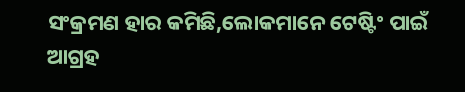ସଂକ୍ରମଣ ହାର କମିଛି,ଲୋକମାନେ ଟେଷ୍ଟିଂ ପାଇଁ ଆଗ୍ରହ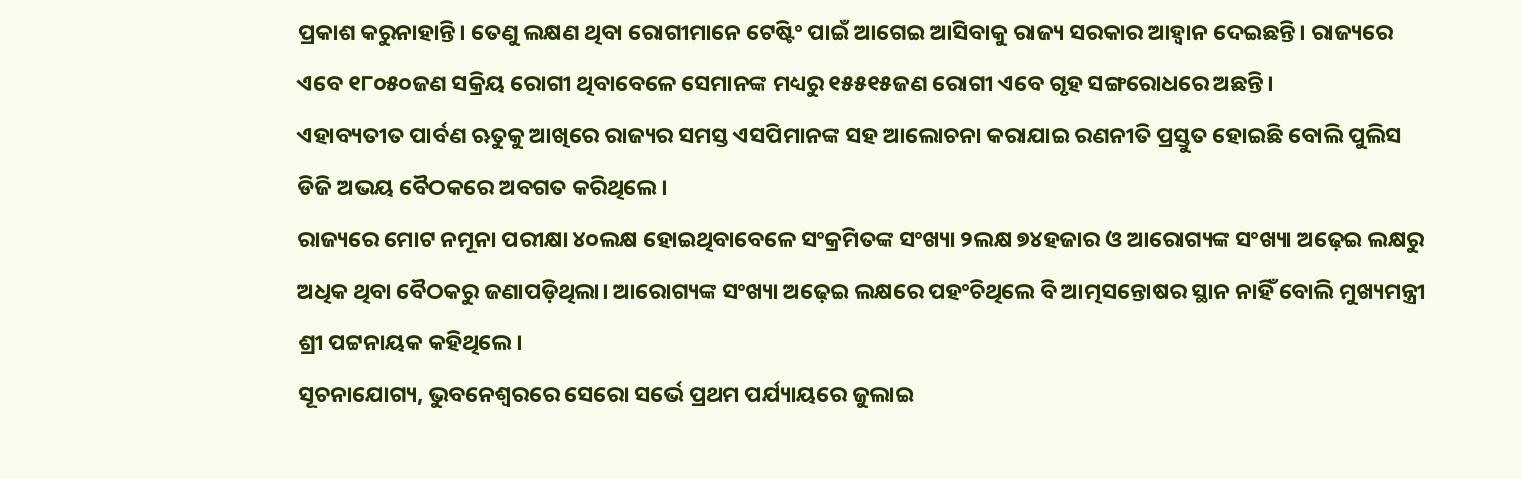ପ୍ରକାଶ କରୁନାହାନ୍ତି। ତେଣୁ ଲକ୍ଷଣ ଥିବା ରୋଗୀମାନେ ଟେଷ୍ଟିଂ ପାଇଁ ଆଗେଇ ଆସିବାକୁ ରାଜ୍ୟ ସରକାର ଆହ୍ୱାନ ଦେଇଛନ୍ତି। ରାଜ୍ୟରେ ଏବେ ୧୮୦୫୦ଜଣ ସକ୍ରିୟ ରୋଗୀ ଥିବାବେଳେ ସେମାନଙ୍କ ମଧ୍ୟରୁ ୧୫୫୧୫ଜଣ ରୋଗୀ ଏବେ ଗୃହ ସଙ୍ଗରୋଧରେ ଅଛନ୍ତି।
ଏହାବ୍ୟତୀତ ପାର୍ବଣ ଋତୁକୁ ଆଖିରେ ରାଜ୍ୟର ସମସ୍ତ ଏସପିମାନଙ୍କ ସହ ଆଲୋଚନା କରାଯାଇ ରଣନୀତି ପ୍ରସ୍ତୁତ ହୋଇଛି ବୋଲି ପୁଲିସ ଡିଜି ଅଭୟ ବୈଠକରେ ଅବଗତ କରିଥିଲେ।
ରାଜ୍ୟରେ ମୋଟ ନମୂନା ପରୀକ୍ଷା ୪୦ଲକ୍ଷ ହୋଇଥିବାବେଳେ ସଂକ୍ରମିତଙ୍କ ସଂଖ୍ୟା ୨ଲକ୍ଷ ୭୪ହଜାର ଓ ଆରୋଗ୍ୟଙ୍କ ସଂଖ୍ୟା ଅଢ଼େଇ ଲକ୍ଷରୁ ଅଧିକ ଥିବା ବୈଠକରୁ ଜଣାପଡ଼ିଥିଲା। ଆରୋଗ୍ୟଙ୍କ ସଂଖ୍ୟା ଅଢ଼େଇ ଲକ୍ଷରେ ପହଂଚିଥିଲେ ବି ଆତ୍ମସନ୍ତୋଷର ସ୍ଥାନ ନାହିଁ ବୋଲି ମୁଖ୍ୟମନ୍ତ୍ରୀ ଶ୍ରୀ ପଟ୍ଟନାୟକ କହିଥିଲେ।
ସୂଚନାଯୋଗ୍ୟ, ଭୁବନେଶ୍ୱରରେ ସେରୋ ସର୍ଭେ ପ୍ରଥମ ପର୍ଯ୍ୟାୟରେ ଜୁଲାଇ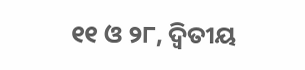୧୧ ଓ ୨୮, ଦ୍ୱିତୀୟ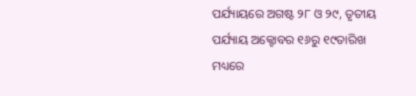ପର୍ଯ୍ୟାୟରେ ଅଗଷ୍ଟ ୨୮ ଓ ୨୯, ତୃତୀୟ ପର୍ଯ୍ୟାୟ ଅକ୍ଟୋବର ୧୬ରୁ ୧୯ତାରିଖ ମଧ୍ୟରେ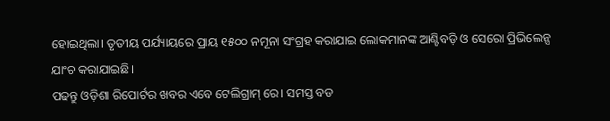ହୋଇଥିଲା। ତୃତୀୟ ପର୍ଯ୍ୟାୟରେ ପ୍ରାୟ ୧୫୦୦ ନମୂନା ସଂଗ୍ରହ କରାଯାଇ ଲୋକମାନଙ୍କ ଆଣ୍ଟିବଡ଼ି ଓ ସେରୋ ପ୍ରିଭିଲେନ୍ସ ଯାଂଚ କରାଯାଇଛି।
ପଢନ୍ତୁ ଓଡ଼ିଶା ରିପୋର୍ଟର ଖବର ଏବେ ଟେଲିଗ୍ରାମ୍ ରେ। ସମସ୍ତ ବଡ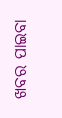ଖବର ପାଇବା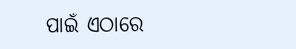ପାଇଁ ଏଠାରେ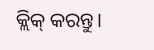କ୍ଲିକ୍ କରନ୍ତୁ।